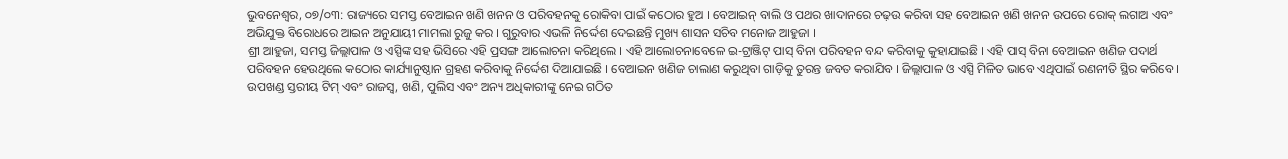ଭୁବନେଶ୍ୱର, ୦୭/୦୩: ରାଜ୍ୟରେ ସମସ୍ତ ବେଆଇନ ଖଣି ଖନନ ଓ ପରିବହନକୁ ରୋକିବା ପାଇଁ କଠୋର ହୁଅ । ବେଆଇନ୍ ବାଲି ଓ ପଥର ଖାଦାନରେ ଚଢ଼ଉ କରିବା ସହ ବେଆଇନ ଖଣି ଖନନ ଉପରେ ରୋକ୍ ଲଗାଅ ଏବଂ ଅଭିଯୁକ୍ତ ବିରୋଧରେ ଆଇନ ଅନୁଯାୟୀ ମାମଲା ରୁଜୁ କର । ଗୁରୁବାର ଏଭଳି ନିର୍ଦ୍ଦେଶ ଦେଇଛନ୍ତି ମୁଖ୍ୟ ଶାସନ ସଚିବ ମନୋଜ ଆହୁଜା ।
ଶ୍ରୀ ଆହୁଜା, ସମସ୍ତ ଜିଲ୍ଲାପାଳ ଓ ଏସ୍ପିଙ୍କ ସହ ଭିସିରେ ଏହି ପ୍ରସଙ୍ଗ ଆଲୋଚନା କରିଥିଲେ । ଏହି ଆଲୋଚନାବେଳେ ଇ-ଟ୍ରାଞ୍ଜିଟ୍ ପାସ୍ ବିନା ପରିବହନ ବନ୍ଦ କରିବାକୁ କୁହାଯାଇଛି । ଏହି ପାସ୍ ବିନା ବେଆଇନ ଖଣିଜ ପଦାର୍ଥ ପରିବହନ ହେଉଥିଲେ କଠୋର କାର୍ଯ୍ୟାନୁଷ୍ଠାନ ଗ୍ରହଣ କରିବାକୁ ନିର୍ଦ୍ଦେଶ ଦିଆଯାଇଛି । ବେଆଇନ ଖଣିଜ ଚାଲାଣ କରୁଥିବା ଗାଡ଼ିକୁ ତୁରନ୍ତ ଜବତ କରାଯିବ । ଜିଲ୍ଲାପାଳ ଓ ଏସ୍ପି ମିଳିତ ଭାବେ ଏଥିପାଇଁ ରଣନୀତି ସ୍ଥିର କରିବେ । ଉପଖଣ୍ଡ ସ୍ତରୀୟ ଟିମ୍ ଏବଂ ରାଜସ୍ୱ, ଖଣି, ପୁଲିସ ଏବଂ ଅନ୍ୟ ଅଧିକାରୀଙ୍କୁ ନେଇ ଗଠିତ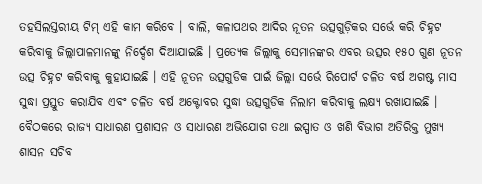ତହସିଲସ୍ତରୀୟ ଟିମ୍ ଏହି କାମ କରିବେ । ବାଲି, କଳାପଥର ଆଦିର ନୂତନ ଉତ୍ସଗୁଡ଼ିକର ସର୍ଭେ କରି ଚିହ୍ନଟ କରିବାକୁ ଜିଲ୍ଲାପାଳମାନଙ୍କୁ ନିର୍ଦ୍ଦେଶ ଦିଆଯାଇଛି । ପ୍ରତ୍ୟେକ ଜିଲ୍ଲାକୁ ସେମାନଙ୍କର ଏବର ଉତ୍ସର ୧୫୦ ଗୁଣ ନୂତନ ଉତ୍ସ ଚିହ୍ନଟ କରିବାକୁ କୁହାଯାଇଛି । ଏହି ନୂତନ ଉତ୍ସଗୁଡିକ ପାଇଁ ଜିଲ୍ଲା ସର୍ଭେ ରିପୋର୍ଟ ଚଳିତ ବର୍ଷ ଅଗଷ୍ଟ ମାସ ସୁଦ୍ଧା ପ୍ରସ୍ତୁତ କରାଯିବ ଏବଂ ଚଳିତ ବର୍ଷ ଅକ୍ଟୋବର ସୁଦ୍ଧା ଉତ୍ସଗୁଡିକ ନିଲାମ କରିବାକୁ ଲକ୍ଷ୍ୟ ରଖାଯାଇଛି । ବୈଠକରେ ରାଜ୍ୟ ସାଧାରଣ ପ୍ରଶାସନ ଓ ସାଧାରଣ ଅଭିଯୋଗ ତଥା ଇସ୍ପାତ ଓ ଖଣି ବିଭାଗ ଅତିରିକ୍ତ ମୁଖ୍ୟ ଶାସନ ସଚିବ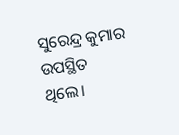ସୁରେନ୍ଦ୍ର କୁମାର ଉପସ୍ଥିତ ଥିଲେ।